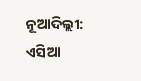ନୂଆଦିଲ୍ଲୀ: ଏସିଆ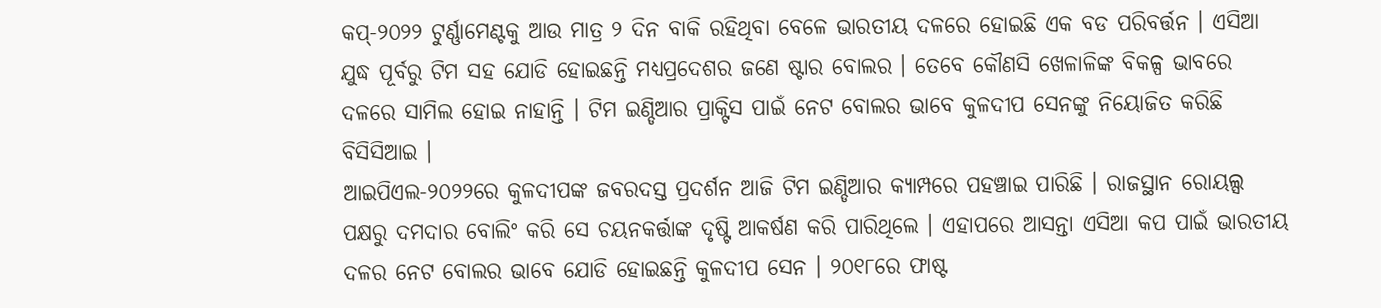କପ୍-୨୦୨୨ ଟୁର୍ଣ୍ଣାମେଣ୍ଟକୁ ଆଉ ମାତ୍ର ୨ ଦିନ ବାକି ରହିଥିବା ବେଳେ ଭାରତୀୟ ଦଳରେ ହୋଇଛି ଏକ ବଡ ପରିବର୍ତ୍ତନ । ଏସିଆ ଯୁଦ୍ଧ ପୂର୍ବରୁ ଟିମ ସହ ଯୋଡି ହୋଇଛନ୍ତି ମଧ୍ୟପ୍ରଦେଶର ଜଣେ ଷ୍ଟାର ବୋଲର । ତେବେ କୌଣସି ଖେଳାଳିଙ୍କ ବିକଳ୍ପ ଭାବରେ ଦଳରେ ସାମିଲ ହୋଇ ନାହାନ୍ତି । ଟିମ ଇଣ୍ଡିଆର ପ୍ରାକ୍ଟିସ ପାଇଁ ନେଟ ବୋଲର ଭାବେ କୁଳଦୀପ ସେନଙ୍କୁ ନିୟୋଜିତ କରିଛି ବିସିସିଆଇ ।
ଆଇପିଏଲ-୨୦୨୨ରେ କୁଳଦୀପଙ୍କ ଜବରଦସ୍ତ ପ୍ରଦର୍ଶନ ଆଜି ଟିମ ଇଣ୍ଡିଆର କ୍ୟାମ୍ପରେ ପହଞ୍ଚାଇ ପାରିଛି । ରାଜସ୍ଥାନ ରୋୟଲ୍ସ ପକ୍ଷରୁ ଦମଦାର ବୋଲିଂ କରି ସେ ଚୟନକର୍ତ୍ତାଙ୍କ ଦୃଷ୍ଟି ଆକର୍ଷଣ କରି ପାରିଥିଲେ । ଏହାପରେ ଆସନ୍ତା ଏସିଆ କପ ପାଇଁ ଭାରତୀୟ ଦଳର ନେଟ ବୋଲର ଭାବେ ଯୋଡି ହୋଇଛନ୍ତି କୁଳଦୀପ ସେନ । ୨୦୧୮ରେ ଫାଷ୍ଟ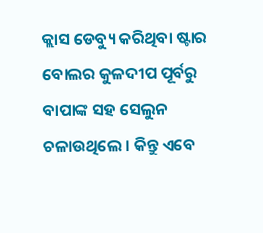କ୍ଲାସ ଡେବ୍ୟୁ କରିଥିବା ଷ୍ଟାର ବୋଲର କୁଳଦୀପ ପୂର୍ବରୁ ବାପାଙ୍କ ସହ ସେଲୁନ ଚଳାଉଥିଲେ । କିନ୍ତୁ ଏବେ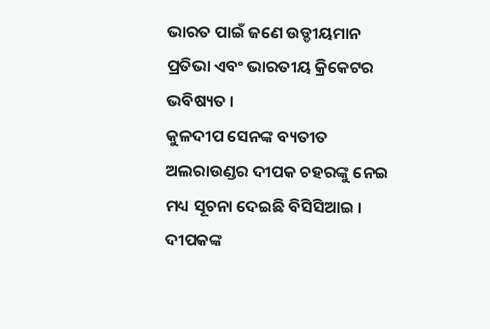ଭାରତ ପାଇଁ ଜଣେ ଉଡ୍ଡୀୟମାନ ପ୍ରତିଭା ଏବଂ ଭାରତୀୟ କ୍ରିକେଟର ଭବିଷ୍ୟତ ।
କୁଳଦୀପ ସେନଙ୍କ ବ୍ୟତୀତ ଅଲରାଉଣ୍ଡର ଦୀପକ ଚହରଙ୍କୁ ନେଇ ମଧ୍ୟ ସୂଚନା ଦେଇଛି ବିସିସିଆଇ । ଦୀପକଙ୍କ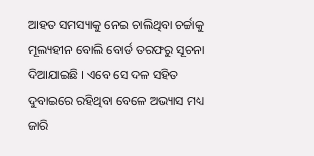ଆହତ ସମସ୍ୟାକୁ ନେଇ ଚାଲିଥିବା ଚର୍ଚ୍ଚାକୁ ମୂଲ୍ୟହୀନ ବୋଲି ବୋର୍ଡ ତରଫରୁ ସୂଚନା ଦିଆଯାଇଛି । ଏବେ ସେ ଦଳ ସହିତ ଦୁବାଇରେ ରହିଥିବା ବେଳେ ଅଭ୍ୟାସ ମଧ୍ୟ ଜାରି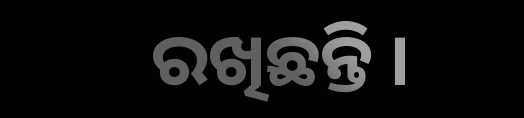ରଖିଛନ୍ତି ।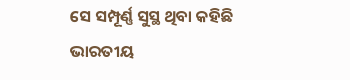ସେ ସମ୍ପୂର୍ଣ୍ଣ ସୁସ୍ଥ ଥିବା କହିଛି ଭାରତୀୟ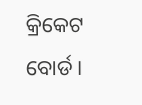କ୍ରିକେଟ ବୋର୍ଡ ।